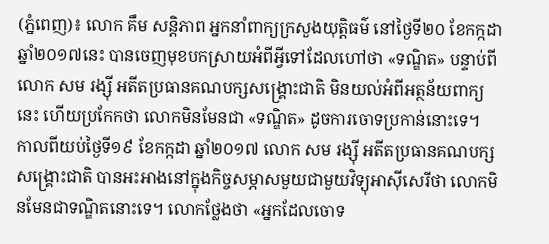(ភ្នំពេញ)៖ លោក គឹម សន្តិភាព អ្នកនាំពាក្យក្រសួងយុត្តិធម៌ នៅថ្ងៃទី២០ ខែកក្កដា ឆ្នាំ២០១៧នេះ បានចេញមុខបកស្រាយអំពីអ្វីទៅដែលហៅថា «ទណ្ឌិត» បន្ទាប់ពីលោក សម រង្ស៊ី អតីតប្រធានគណបក្សសង្រ្គោះជាតិ មិនយល់អំពីអត្ថន័យពាក្យនេះ ហើយប្រកែកថា លោកមិនមែនជា «ទណ្ឌិត» ដូចការចោទប្រកាន់នោះទេ។
កាលពីយប់ថ្ងៃទី១៩ ខែកក្កដា ឆ្នាំ២០១៧ លោក សម រង្ស៊ី អតីតប្រធានគណបក្សសង្រ្គោះជាតិ បានអះអាងនៅក្នុងកិច្ចសម្ភាសមួយជាមួយវិទ្យុអាស៊ីសេរីថា លោកមិនមែនជាទណ្ឌិតនោះទេ។ លោកថ្លែងថា «អ្នកដែលចោទ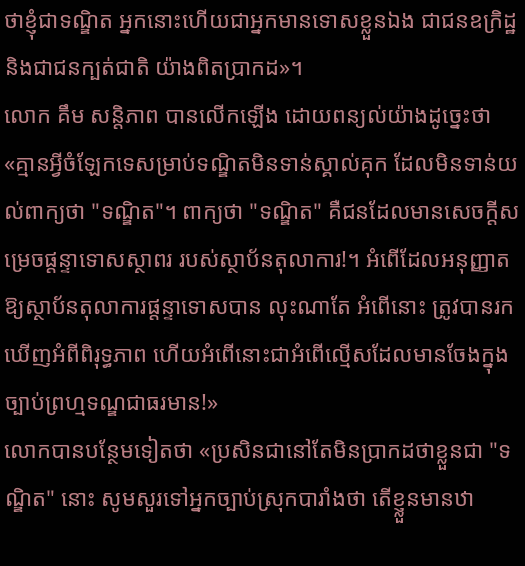ថាខ្ញុំជាទណ្ឌិត អ្នកនោះហើយជាអ្នកមានទោសខ្លួនឯង ជាជនឧក្រិដ្ឋ និងជាជនក្បត់ជាតិ យ៉ាងពិតប្រាកដ»។
លោក គឹម សន្តិភាព បានលើកឡើង ដោយពន្យល់យ៉ាងដូច្នេះថា «គ្មានអ្វីចំឡែកទេសម្រាប់ទណ្ឌិតមិនទាន់ស្គាល់គុក ដែលមិនទាន់យល់ពាក្យថា "ទណ្ឌិត"។ ពាក្យថា "ទណ្ឌិត" គឺជនដែលមានសេចក្តីសម្រេចផ្តន្ទាទោសស្ថាពរ របស់ស្ថាប័នតុលាការ!។ អំពើដែលអនុញ្ញាតឱ្យស្ថាប័នតុលាការផ្តន្ទាទោសបាន លុះណាតែ អំពើនោះ ត្រូវបានរកឃើញអំពីពិរុទ្ធភាព ហើយអំពើនោះជាអំពើល្មើសដែលមានចែងក្នុងច្បាប់ព្រហ្មទណ្ឌជាធរមាន!»
លោកបានបន្ថែមទៀតថា «ប្រសិនជានៅតែមិនប្រាកដថាខ្លួនជា "ទណ្ឌិត" នោះ សូមសួរទៅអ្នកច្បាប់ស្រុកបារាំងថា តើខ្ញ្លួនមានឋា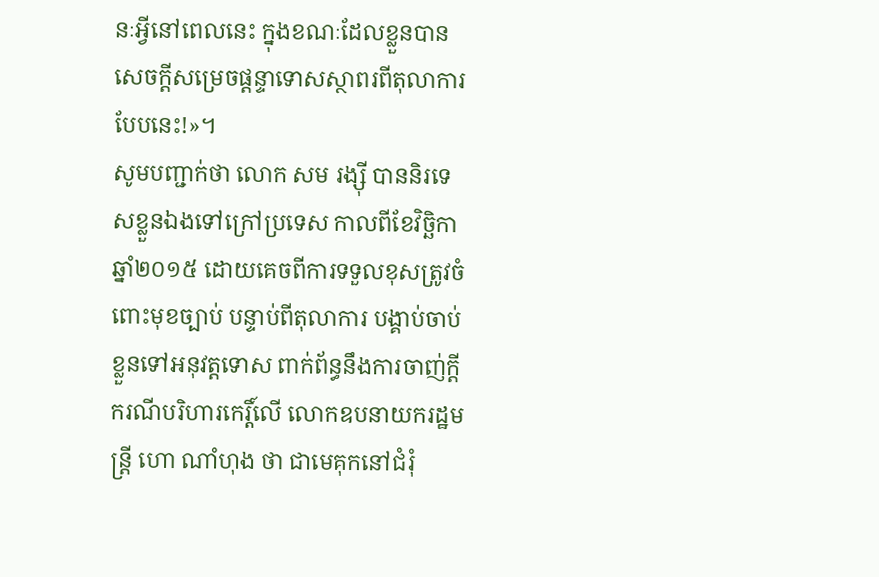នៈអ្វីនៅពេលនេះ ក្នុងខណៈដែលខ្លួនបានសេចក្តីសម្រេចផ្តន្ទាទោសស្ថាពរពីតុលាការបែបនេះ!»។
សូមបញ្ជាក់ថា លោក សម រង្ស៊ី បាននិរទេសខ្លួនឯងទៅក្រៅប្រទេស កាលពីខែវិច្ឆិកា ឆ្នាំ២០១៥ ដោយគេចពីការទទួលខុសត្រូវចំពោះមុខច្បាប់ បន្ទាប់ពីតុលាការ បង្គាប់ចាប់ខ្លួនទៅអនុវត្តទោស ពាក់ព័ន្ធនឹងការចាញ់ក្តីករណីបរិហារកេរ្តិ៍លើ លោកឧបនាយករដ្ឋមន្រ្តី ហោ ណាំហុង ថា ជាមេគុកនៅជំរុំ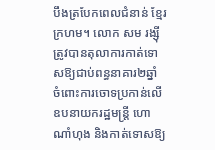បឹងត្របែកពេលជំនាន់ ខ្មែរក្រហម។ លោក សម រង្ស៊ី ត្រូវបានតុលាការកាត់ទោសឱ្យជាប់ពន្ធនាគារ២ឆ្នាំ ចំពោះការចោទប្រកាន់លើ ឧបនាយករដ្ឋមន្រ្តី ហោ ណាំហុង និងកាត់ទោសឱ្យ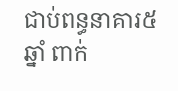ជាប់ពន្ធនាគារ៥ឆ្នាំ ពាក់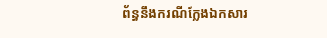ព័ន្ធនឹងករណីក្លែងឯកសារ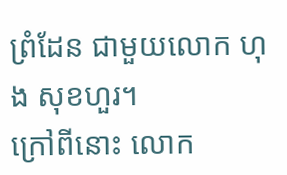ព្រំដែន ជាមួយលោក ហុង សុខហួរ។
ក្រៅពីនោះ លោក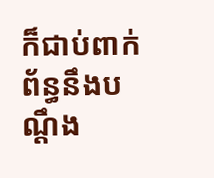ក៏ជាប់ពាក់ព័ន្ធនឹងបណ្តឹង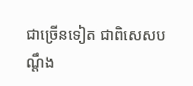ជាច្រើនទៀត ជាពិសេសបណ្តឹង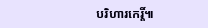បរិហារកេរ្តិ៍៕